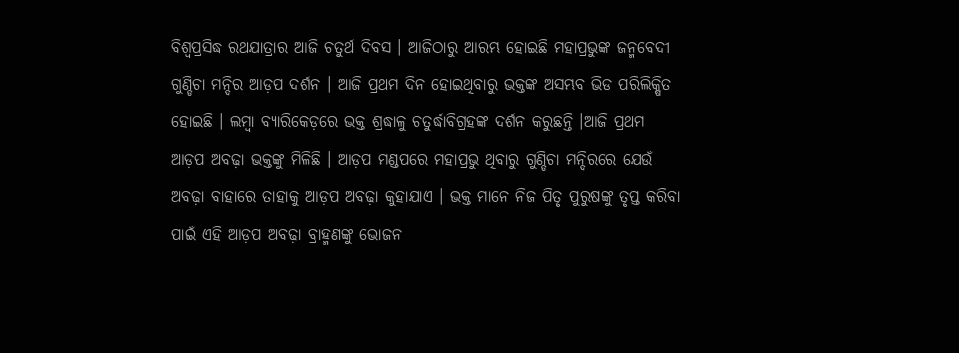ବିଶ୍ବପ୍ରସିଦ୍ଧ ରଥଯାତ୍ରାର ଆଜି ଚତୁର୍ଥ ଦିବସ । ଆଜିଠାରୁ ଆରମ୍ଭ ହୋଇଛି ମହାପ୍ରଭୁଙ୍କ ଜନ୍ମବେଦୀ ଗୁଣ୍ଡିଚା ମନ୍ଦିର ଆଡ଼ପ ଦର୍ଶନ । ଆଜି ପ୍ରଥମ ଦିନ ହୋଇଥିବାରୁ ଭକ୍ତଙ୍କ ଅସମ୍ଭବ ଭିଡ ପରିଲିକ୍ଷିତ ହୋଇଛି । ଲମ୍ବା ବ୍ୟାରିକେଡ଼ରେ ଭକ୍ତ ଶ୍ରଦ୍ଧାଳୁ ଚତୁର୍ଦ୍ଧାବିଗ୍ରହଙ୍କ ଦର୍ଶନ କରୁଛନ୍ତି ।ଆଜି ପ୍ରଥମ ଆଡ଼ପ ଅବଢ଼ା ଭକ୍ତଙ୍କୁ ମିଳିଛି । ଆଡ଼ପ ମଣ୍ଡପରେ ମହାପ୍ରଭୁ ଥିବାରୁ ଗୁଣ୍ଡିଚା ମନ୍ଦିରରେ ଯେଉଁ ଅବଢ଼ା ବାହାରେ ତାହାକୁ ଆଡ଼ପ ଅବଢ଼ା କୁହାଯାଏ । ଭକ୍ତ ମାନେ ନିଜ ପିତୃ ପୁରୁଷଙ୍କୁ ତୃପ୍ତ କରିବା ପାଇଁ ଏହି ଆଡ଼ପ ଅବଢ଼ା ବ୍ରାହ୍ମଣଙ୍କୁ ଭୋଜନ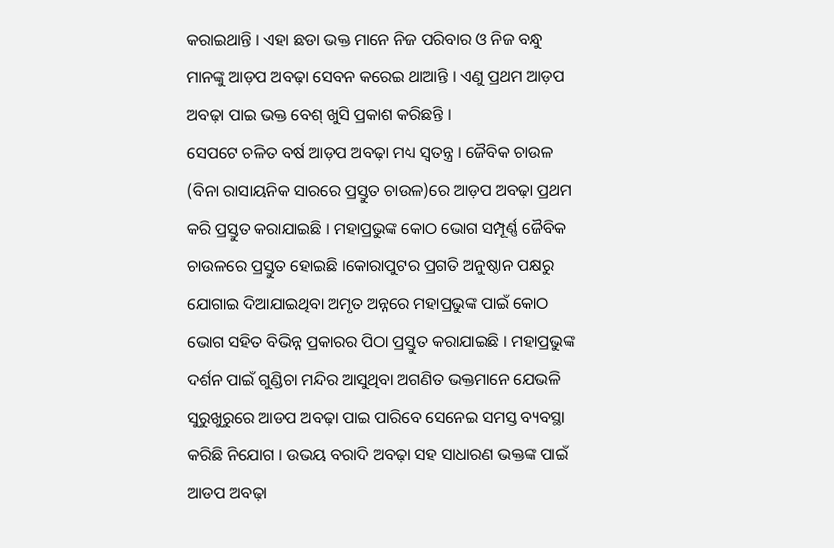କରାଇଥାନ୍ତି । ଏହା ଛଡା ଭକ୍ତ ମାନେ ନିଜ ପରିବାର ଓ ନିଜ ବନ୍ଧୁ ମାନଙ୍କୁ ଆଡ଼ପ ଅବଢ଼ା ସେବନ କରେଇ ଥାଆନ୍ତି । ଏଣୁ ପ୍ରଥମ ଆଡ଼ପ ଅବଢ଼ା ପାଇ ଭକ୍ତ ବେଶ୍ ଖୁସି ପ୍ରକାଶ କରିଛନ୍ତି ।
ସେପଟେ ଚଳିତ ବର୍ଷ ଆଡ଼ପ ଅବଢ଼ା ମଧ୍ୟ ସ୍ବତନ୍ତ୍ର । ଜୈବିକ ଚାଉଳ (ବିନା ରାସାୟନିକ ସାରରେ ପ୍ରସ୍ତୁତ ଚାଉଳ)ରେ ଆଡ଼ପ ଅବଢ଼ା ପ୍ରଥମ କରି ପ୍ରସ୍ତୁତ କରାଯାଇଛି । ମହାପ୍ରଭୁଙ୍କ କୋଠ ଭୋଗ ସମ୍ପୂର୍ଣ୍ଣ ଜୈବିକ ଚାଉଳରେ ପ୍ରସ୍ତୁତ ହୋଇଛି ।କୋରାପୁଟର ପ୍ରଗତି ଅନୁଷ୍ଠାନ ପକ୍ଷରୁ ଯୋଗାଇ ଦିଆଯାଇଥିବା ଅମୃତ ଅନ୍ନରେ ମହାପ୍ରଭୁଙ୍କ ପାଇଁ କୋଠ ଭୋଗ ସହିତ ବିଭିନ୍ନ ପ୍ରକାରର ପିଠା ପ୍ରସ୍ତୁତ କରାଯାଇଛି । ମହାପ୍ରଭୁଙ୍କ ଦର୍ଶନ ପାଇଁ ଗୁଣ୍ଡିଚା ମନ୍ଦିର ଆସୁଥିବା ଅଗଣିତ ଭକ୍ତମାନେ ଯେଭଳି ସୁରୁଖୁରୁରେ ଆଡପ ଅବଢ଼ା ପାଇ ପାରିବେ ସେନେଇ ସମସ୍ତ ବ୍ୟବସ୍ଥା କରିଛି ନିଯୋଗ । ଉଭୟ ବରାଦି ଅବଢ଼ା ସହ ସାଧାରଣ ଭକ୍ତଙ୍କ ପାଇଁ ଆଡପ ଅବଢ଼ା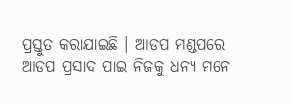ପ୍ରସ୍ତୁତ କରାଯାଇଛି । ଆଡପ ମଣ୍ଡପରେ ଆଡପ ପ୍ରସାଦ ପାଇ ନିଜକୁ ଧନ୍ୟ ମନେ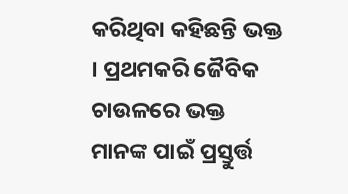କରିଥିବା କହିଛନ୍ତି ଭକ୍ତ । ପ୍ରଥମକରି ଜୈବିକ ଚାଉଳରେ ଭକ୍ତ ମାନଙ୍କ ପାଇଁ ପ୍ରସ୍ତୁର୍ତ୍ତ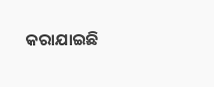କରାଯାଇଛି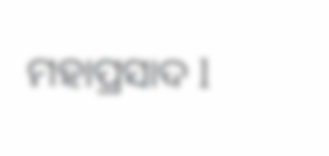ମହାପ୍ରସାଦ l